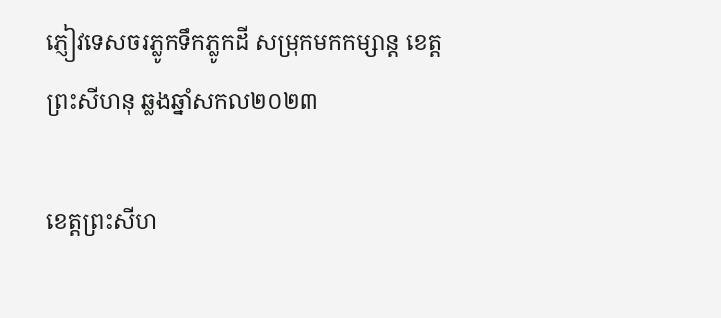ភ្ញៀវទេសចរភ្លូកទឹកភ្លូកដី សម្រុកមកកម្សាន្ត ខេត្តព្រះសីហនុ ឆ្លងឆ្នាំសកល២០២៣

ខេត្តព្រះសីហ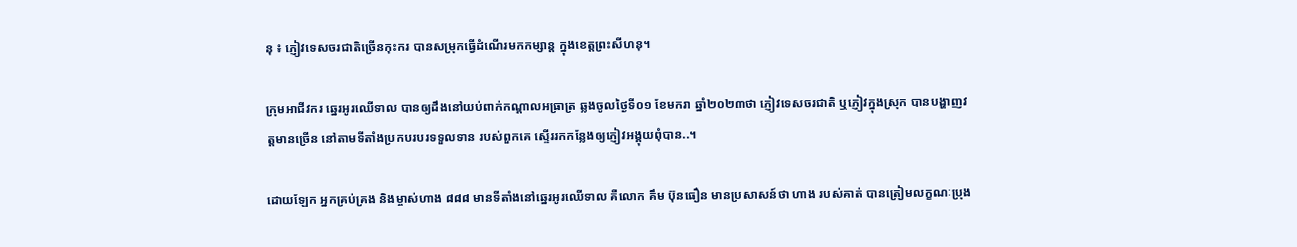នុ ៖ ភ្ញៀវទេសចរជាតិច្រើនកុះករ បានសម្រុកធ្វើដំណើរមកកម្សាន្ត ក្នុងខេត្តព្រះសីហនុ។

ក្រុមអាជីវករ ឆ្នេរអូរឈើទាល បានឲ្យដឹងនៅយប់ពាក់កណ្តាលអធ្រាត្រ ឆ្លងចូលថ្ងៃទី០១ ខែមករា ឆ្នាំ២០២៣ថា ភ្ញៀវទេសចរជាតិ ឬភ្ញៀវក្នុងស្រុក បានបង្ហាញវត្តមានច្រើន នៅតាមទីតាំងប្រកបរបរទទួលទាន របស់ពួកគេ ស្ទើររកកន្លែងឲ្យភ្ញៀវអង្គុយពុំបាន..។

ដោយឡែក អ្នកគ្រប់គ្រង និងម្ចាស់ហាង ៨៨៨ មានទីតាំងនៅឆ្នេរអូរឈើទាល គឺលោក គឹម ប៊ុនធឿន មានប្រសាសន៍ថា ហាង របស់គាត់ បានត្រៀមលក្ខណៈប្រុង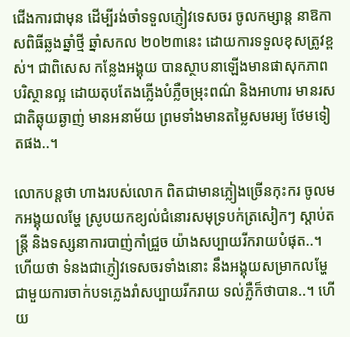ជើងការជាមុន ដើម្បីរង់ចាំទទួលភ្ញៀវទេសចរ ចូលកម្សាន្ត នាឱកាសពិធីឆ្លងឆ្នាំថ្មី ឆ្នាំសកល ២០២៣នេះ ដោយការទទួលខុសត្រូវខ្ពស់។ ជាពិសេស កន្លែងអង្គុយ បានស្ថាបនាឡើងមានផាសុកភាព បរិស្ថានល្អ ដោយតុបតែងភ្លើងបំភ្លឺចម្រុះពណ៌ និងអាហារ មានរសជាតិឆ្ងុយឆ្ងាញ់ មានអនាម័យ ព្រមទាំងមានតម្លៃសមរម្យ ថែមទៀតផង..។

លោកបន្តថា ហាងរបស់លោក ពិតជាមានភ្លៀងច្រើនកុះករ ចូលមកអង្គុយលម្ហែ ស្រូបយកខ្យល់ជំនោរសមុទ្របក់ត្រសៀកៗ ស្តាប់តន្ត្រី និងទស្សនាការបាញ់កាំជ្រួច យ៉ាងសប្បាយរីករាយបំផុត..។ ហើយថា ទំនងជាភ្ញៀវទេសចរទាំងនោះ នឹងអង្គុយសម្រាកលម្ហែ ជាមួយការចាក់បទភ្លេងរាំសប្បាយរីករាយ ទល់ភ្លឺក៏ថាបាន..។ ហើយ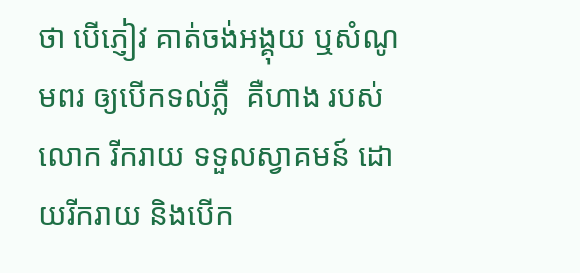ថា បើភ្ញៀវ គាត់ចង់អង្គុយ ឬសំណូមពរ ឲ្យបើកទល់ភ្លឺ  គឺហាង របស់លោក រីករាយ ទទួលស្វាគមន៍ ដោយរីករាយ និងបើក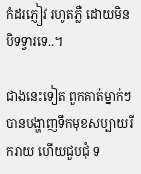កំដរភ្ញៀវ រហូតភ្លឺ ដោយមិនបិទទ្វារទេ..។

ជាងនេះទៀត ពួកគាត់ម្នាក់ៗ បានបង្ហាញទឹកមុខសប្បាយរីករាយ ហើយជួបជុំ ទ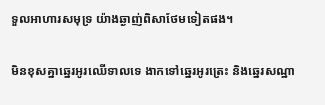ទួលអាហារសមុទ្រ យ៉ាងឆ្ងាញ់ពិសាថែមទៀតផង។

មិនខុសគ្នាឆ្នេរអូរឈើទាលទេ ងាកទៅឆ្នេរអូរត្រេះ និងឆ្នេរសណ្ឋា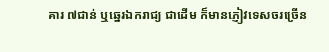គារ ៧ជាន់ ឬឆ្នេរឯករាជ្យ ជាដើម ក៏មានភ្ញៀវទេសចរច្រើន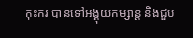កុះករ បានទៅអង្គុយកម្សាន្ត និងជួប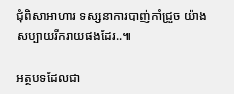ជុំពិសាអាហារ ទស្សនាការបាញ់កាំជ្រួច យ៉ាងសប្បាយរីករាយផងដែរ..៕

អត្ថបទដែលជា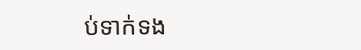ប់ទាក់ទង